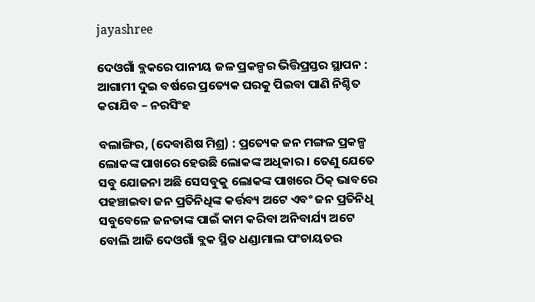jayashree

ଦେଓଗାଁ ବ୍ଲକରେ ପାନୀୟ ଜଳ ପ୍ରକଳ୍ପର ଭିତ୍ତିପ୍ରସ୍ତର ସ୍ଥାପନ : ଆଗାମୀ ଦୁଇ ବର୍ଷରେ ପ୍ରତ୍ୟେକ ଘରକୁ ପିଇବା ପାଣି ନିଶ୍ଚିତ କରାଯିବ – ନରସିଂହ

ବଲାଙ୍ଗିର, (ଦେବାଶିଷ ମିଶ୍ର) : ପ୍ରତ୍ୟେକ ଜନ ମଙ୍ଗଳ ପ୍ରକଳ୍ପ ଲୋକଙ୍କ ପାଖରେ ହେଉଛି ଲୋକଙ୍କ ଅଧିକାର । ତେଣୁ ଯେତେ ସବୁ ଯୋଜନା ଅଛି ସେସବୁକୁ ଲୋକଙ୍କ ପାଖରେ ଠିକ୍‌ ଭାବରେ ପହଞ୍ଚାଇବା ଜନ ପ୍ରତିନିଧିଙ୍କ କର୍ତ୍ତବ୍ୟ ଅଟେ ଏବଂ ଜନ ପ୍ରତିନିଧି ସବୁବେଳେ ଜନତାଙ୍କ ପାଇଁ କାମ କରିବା ଅନିବାର୍ଯ୍ୟ ଅଟେ ବୋଲି ଆଜି ଦେଓଗାଁ ବ୍ଲକ ସ୍ଥିତ ଧଣ୍ଡାମାଲ ପଂଚାୟତର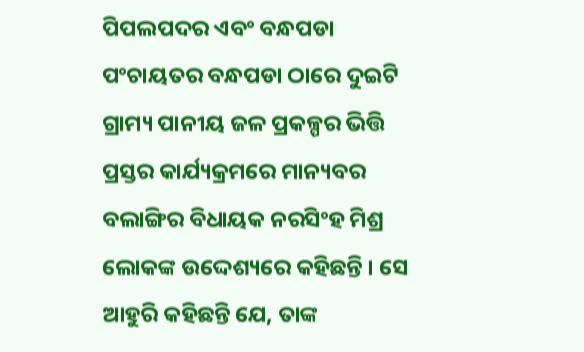ପିପଲପଦର ଏବଂ ବନ୍ଧପଡା ପଂଚାୟତର ବନ୍ଧପଡା ଠାରେ ଦୁଇଟି ଗ୍ରାମ୍ୟ ପାନୀୟ ଜଳ ପ୍ରକଳ୍ପର ଭିତ୍ତି ପ୍ରସ୍ତର କାର୍ଯ୍ୟକ୍ରମରେ ମାନ୍ୟବର ବଲାଙ୍ଗିର ବିଧାୟକ ନରସିଂହ ମିଶ୍ର ଲୋକଙ୍କ ଉଦ୍ଦେଶ୍ୟରେ କହିଛନ୍ତି । ସେ ଆହୁରି କହିଛନ୍ତି ଯେ, ତାଙ୍କ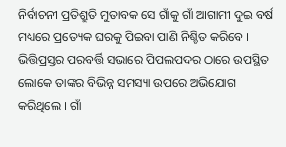ନିର୍ବାଚନୀ ପ୍ରତିଶ୍ରୁତି ମୁତାବକ ସେ ଗାଁକୁ ଗାଁ ଆଗାମୀ ଦୁଇ ବର୍ଷ ମଧ୍ୟରେ ପ୍ରତ୍ୟେକ ଘରକୁ ପିଇବା ପାଣି ନିଶ୍ଚିତ କରିବେ । ଭିତ୍ତିପ୍ରସ୍ତର ପରବର୍ତ୍ତି ସଭାରେ ପିପଲପଦର ଠାରେ ଉପସ୍ଥିତ ଲୋକେ ତାଙ୍କର ବିଭିନ୍ନ ସମସ୍ୟା ଉପରେ ଅଭିଯୋଗ କରିଥିଲେ । ଗାଁ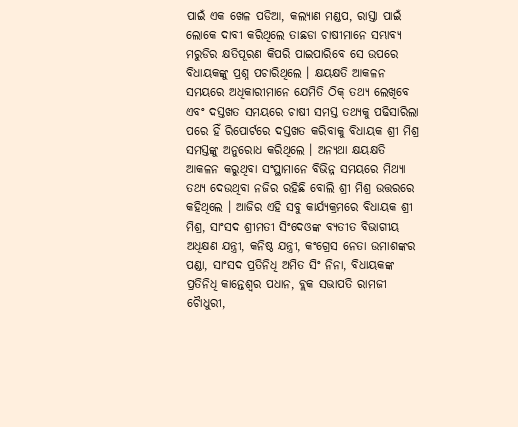ପାଇଁ ଏକ ଖେଳ ପଡିଆ, କଲ୍ୟାଣ ମଣ୍ଡପ, ରାସ୍ତା ପାଇଁ ଲୋକେ ଦାବୀ କରିଥିଲେ ତାଛଡା ଚାଷୀମାନେ ସମ୍ଭାବ୍ୟ ମରୁଡିର କ୍ଷତିପୂରଣ କିପରି ପାଇପାରିବେ ସେ ଉପରେ ବିଧାୟକଙ୍କୁ ପ୍ରଶ୍ନ ପଚାରିଥିଲେ । କ୍ଷୟକ୍ଷତି ଆକଳନ ସମୟରେ ଅଧିକାରୀମାନେ ଯେମିତି ଠିକ୍‌ ତଥ୍ୟ ଲେଖିବେ ଏବଂ ଦସ୍ତଖତ ସମୟରେ ଚାଷୀ ସମସ୍ତ ତଥ୍ୟକୁ ପଢିସାରିଲା ପରେ ହିଁ ରିପୋର୍ଟରେ ଦସ୍ତଖତ କରିବାକୁ ବିଧାୟକ ଶ୍ରୀ ମିଶ୍ର ସମସ୍ତଙ୍କୁ ଅନୁରୋଧ କରିଥିଲେ । ଅନ୍ୟଥା କ୍ଷୟକ୍ଷତି ଆକଳନ କରୁଥିବା ସଂସ୍ଥାମାନେ ବିଭିନ୍ନ ସମୟରେ ମିଥ୍ୟା ତଥ୍ୟ ଦେଉଥିବା ନଜିର ରହିଛି ବୋଲି ଶ୍ରୀ ମିଶ୍ର ଉତ୍ତରରେ କହିଥିଲେ । ଆଜିର ଏହି ସବୁ କାର୍ଯ୍ୟକ୍ରମରେ ବିଧାୟକ ଶ୍ରୀ ମିଶ୍ର, ସାଂସଦ ଶ୍ରୀମତୀ ସିଂଦେଓଙ୍କ ବ୍ୟତୀତ ବିଭାଗୀୟ ଅଧିକ୍ଷଣ ଯନ୍ତ୍ରୀ, କନିଷ୍ଠ ଯନ୍ତ୍ରୀ, କଂଗ୍ରେସ ନେତା ଉମାଶଙ୍କର ପଣ୍ଡା, ସାଂସଦ ପ୍ରତିନିଧି ଅମିତ ସିଂ ନିନା, ବିଧାୟକଙ୍କ ପ୍ରତିନିଧି କାନ୍ତେଶ୍ୱର ପଧାନ, ବ୍ଲକ ସଭାପତି ରାମଜୀ ଚୈାଧୁରୀ,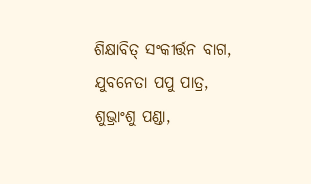ଶିକ୍ଷାବିତ୍‌ ସଂକୀର୍ତ୍ତନ ବାଗ, ଯୁବନେତା ପପୁ ପାତ୍ର, ଶୁଭ୍ରାଂଶୁ ପଣ୍ଡା,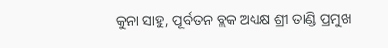କୁନା ସାହୁ, ପୂର୍ବତନ ବ୍ଲକ ଅଧ୍ୟକ୍ଷ ଶ୍ରୀ ତାଣ୍ଡି ପ୍ରମୁଖ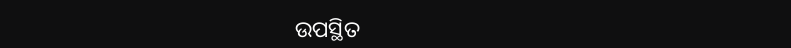ଉପସ୍ଥିତ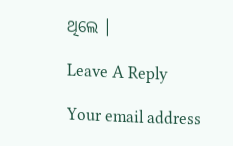ଥିଲେ ।

Leave A Reply

Your email address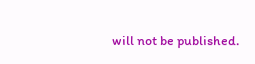will not be published.